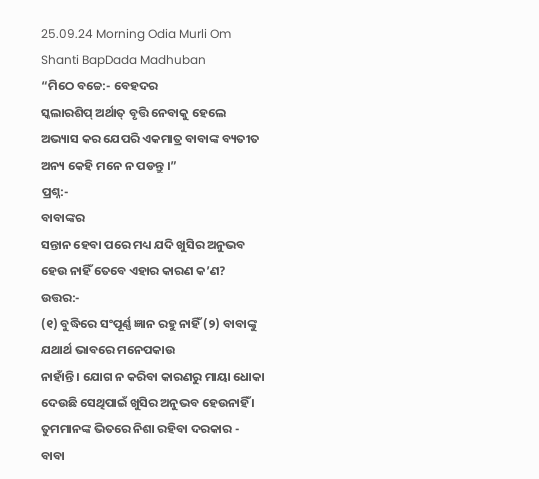25.09.24 Morning Odia Murli Om Shanti BapDada Madhuban
“ମିଠେ ବଚ୍ଚେ:- ବେହଦର
ସ୍କଲାରଶିପ୍ ଅର୍ଥାତ୍ ବୃତ୍ତି ନେବାକୁ ହେଲେ ଅଭ୍ୟାସ କର ଯେପରି ଏକମାତ୍ର ବାବାଙ୍କ ବ୍ୟତୀତ
ଅନ୍ୟ କେହି ମନେ ନ ପଡନ୍ତୁ ।”
ପ୍ରଶ୍ନ:-
ବାବାଙ୍କର
ସନ୍ତାନ ହେବା ପରେ ମଧ୍ୟ ଯଦି ଖୁସିର ଅନୁଭବ ହେଉ ନାହିଁ ତେବେ ଏହାର କାରଣ କ’ଣ?
ଉତ୍ତର:-
(୧) ବୁଦ୍ଧିରେ ସଂପୂର୍ଣ୍ଣ ଜ୍ଞାନ ରହୁ ନାହିଁ (୨) ବାବାଙ୍କୁ ଯଥାର୍ଥ ଭାବରେ ମନେପକାଉ
ନାହାଁନ୍ତି । ଯୋଗ ନ କରିବା କାରଣରୁ ମାୟା ଧୋକା ଦେଉଛି ସେଥିପାଇଁ ଖୁସିର ଅନୁଭବ ହେଉନାହିଁ ।
ତୁମମାନଙ୍କ ଭିତରେ ନିଶା ରହିବା ଦରକାର - ବାବା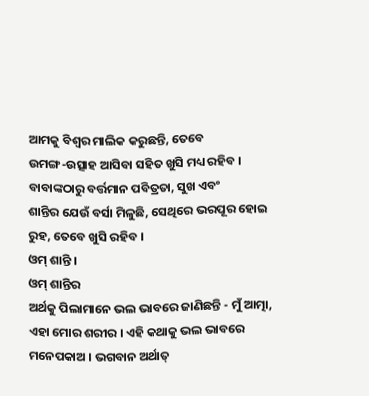ଆମକୁ ବିଶ୍ୱର ମାଲିକ କରୁଛନ୍ତି, ତେବେ
ଉମଙ୍ଗ-ଉତ୍ସାହ ଆସିବା ସହିତ ଖୁସି ମଧ୍ୟ ରହିବ । ବାବାଙ୍କଠାରୁ ବର୍ତ୍ତମାନ ପବିତ୍ରତା, ସୁଖ ଏବଂ
ଶାନ୍ତିର ଯେଉଁ ବର୍ସା ମିଳୁଛି, ସେଥିରେ ଭରପୂର ହୋଇ ରୁହ, ତେବେ ଖୁସି ରହିବ ।
ଓମ୍ ଶାନ୍ତି ।
ଓମ୍ ଶାନ୍ତିର
ଅର୍ଥକୁ ପିଲାମାନେ ଭଲ ଭାବରେ ଜାଣିଛନ୍ତି - ମୁଁ ଆତ୍ମା, ଏହା ମୋର ଶରୀର । ଏହି କଥାକୁ ଭଲ ଭାବରେ
ମନେପକାଅ । ଭଗବାନ ଅର୍ଥାତ୍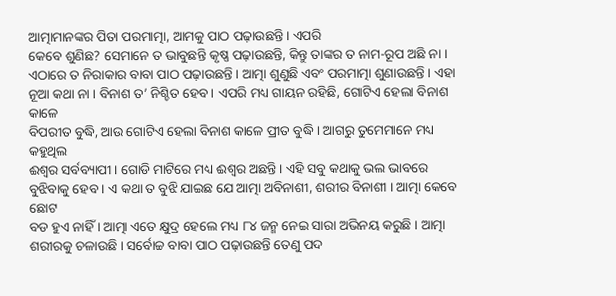ଆତ୍ମାମାନଙ୍କର ପିତା ପରମାତ୍ମା, ଆମକୁ ପାଠ ପଢ଼ାଉଛନ୍ତି । ଏପରି
କେବେ ଶୁଣିଛ? ସେମାନେ ତ ଭାବୁଛନ୍ତି କୃଷ୍ଣ ପଢ଼ାଉଛନ୍ତି, କିନ୍ତୁ ତାଙ୍କର ତ ନାମ-ରୂପ ଅଛି ନା ।
ଏଠାରେ ତ ନିରାକାର ବାବା ପାଠ ପଢ଼ାଉଛନ୍ତି । ଆତ୍ମା ଶୁଣୁଛି ଏବଂ ପରମାତ୍ମା ଶୁଣାଉଛନ୍ତି । ଏହା
ନୂଆ କଥା ନା । ବିନାଶ ତ’ ନିଶ୍ଚିତ ହେବ । ଏପରି ମଧ୍ୟ ଗାୟନ ରହିଛି, ଗୋଟିଏ ହେଲା ବିନାଶ କାଳେ
ବିପରୀତ ବୁଦ୍ଧି, ଆଉ ଗୋଟିଏ ହେଲା ବିନାଶ କାଳେ ପ୍ରୀତ ବୁଦ୍ଧି । ଆଗରୁ ତୁମେମାନେ ମଧ୍ୟ କହୁଥିଲ
ଈଶ୍ୱର ସର୍ବବ୍ୟାପୀ । ଗୋଡି ମାଟିରେ ମଧ୍ୟ ଈଶ୍ୱର ଅଛନ୍ତି । ଏହି ସବୁ କଥାକୁ ଭଲ ଭାବରେ
ବୁଝିବାକୁ ହେବ । ଏ କଥା ତ ବୁଝି ଯାଇଛ ଯେ ଆତ୍ମା ଅବିନାଶୀ, ଶରୀର ବିନାଶୀ । ଆତ୍ମା କେବେ ଛୋଟ
ବଡ ହୁଏ ନାହିଁ । ଆତ୍ମା ଏତେ କ୍ଷୁଦ୍ର ହେଲେ ମଧ୍ୟ ୮୪ ଜନ୍ମ ନେଇ ସାରା ଅଭିନୟ କରୁଛି । ଆତ୍ମା
ଶରୀରକୁ ଚଳାଉଛି । ସର୍ବୋଚ୍ଚ ବାବା ପାଠ ପଢ଼ାଉଛନ୍ତି ତେଣୁ ପଦ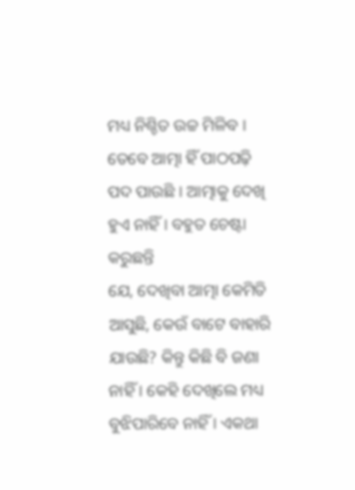ମଧ୍ୟ ନିଶ୍ଚିତ ଉଚ୍ଚ ମିଳିବ ।
ତେବେ ଆତ୍ମା ହିଁ ପାଠପଢ଼ି ପଦ ପାଉଛି । ଆତ୍ମାକୁ ଦେଖି ହୁଏ ନାହିଁ । ବହୁତ ଚେଷ୍ଟା କରୁଛନ୍ତି
ଯେ, ଦେଖିବା ଆତ୍ମା କେମିତି ଆସୁଛି, କେଉଁ ବାଟେ ବାହାରି ଯାଉଛି? କିନ୍ତୁ କିଛି ବି ଜଣା
ନାହିଁ । କେହି ଦେଖିଲେ ମଧ୍ୟ ବୁଝିପାରିବେ ନାହିଁ । ଏକଥା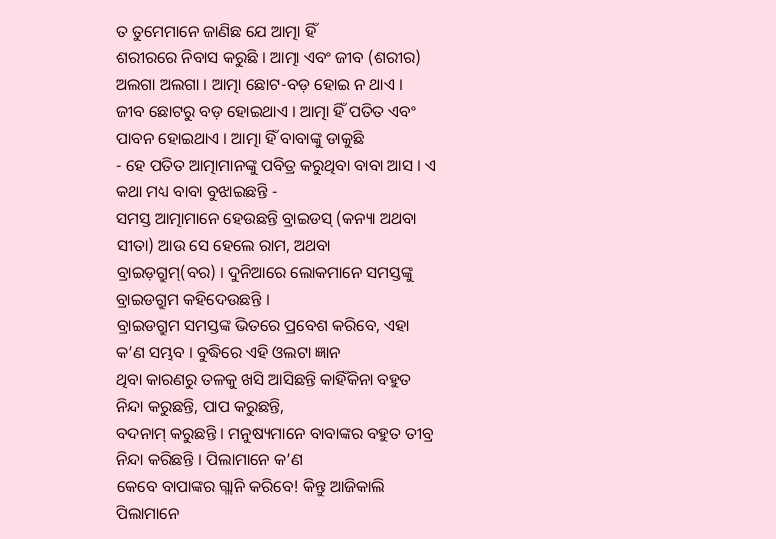ତ ତୁମେମାନେ ଜାଣିଛ ଯେ ଆତ୍ମା ହିଁ
ଶରୀରରେ ନିବାସ କରୁଛି । ଆତ୍ମା ଏବଂ ଜୀବ (ଶରୀର) ଅଲଗା ଅଲଗା । ଆତ୍ମା ଛୋଟ-ବଡ଼ ହୋଇ ନ ଥାଏ ।
ଜୀବ ଛୋଟରୁ ବଡ଼ ହୋଇଥାଏ । ଆତ୍ମା ହିଁ ପତିତ ଏବଂ ପାବନ ହୋଇଥାଏ । ଆତ୍ମା ହିଁ ବାବାଙ୍କୁ ଡାକୁଛି
- ହେ ପତିତ ଆତ୍ମାମାନଙ୍କୁ ପବିତ୍ର କରୁଥିବା ବାବା ଆସ । ଏ କଥା ମଧ୍ୟ ବାବା ବୁଝାଇଛନ୍ତି -
ସମସ୍ତ ଆତ୍ମାମାନେ ହେଉଛନ୍ତି ବ୍ରାଇଡସ୍ (କନ୍ୟା ଅଥବା ସୀତା) ଆଉ ସେ ହେଲେ ରାମ, ଅଥବା
ବ୍ରାଇଡ଼ଗ୍ରୁମ୍(ବର) । ଦୁନିଆରେ ଲୋକମାନେ ସମସ୍ତଙ୍କୁ ବ୍ରାଇଡଗ୍ରୁମ କହିଦେଉଛନ୍ତି ।
ବ୍ରାଇଡଗ୍ରୁମ ସମସ୍ତଙ୍କ ଭିତରେ ପ୍ରବେଶ କରିବେ, ଏହା କ’ଣ ସମ୍ଭବ । ବୁଦ୍ଧିରେ ଏହି ଓଲଟା ଜ୍ଞାନ
ଥିବା କାରଣରୁ ତଳକୁ ଖସି ଆସିଛନ୍ତି କାହିଁକିନା ବହୁତ ନିନ୍ଦା କରୁଛନ୍ତି, ପାପ କରୁଛନ୍ତି,
ବଦନାମ୍ କରୁଛନ୍ତି । ମନୁଷ୍ୟମାନେ ବାବାଙ୍କର ବହୁତ ତୀବ୍ର ନିନ୍ଦା କରିଛନ୍ତି । ପିଲାମାନେ କ’ଣ
କେବେ ବାପାଙ୍କର ଗ୍ଲାନି କରିବେ! କିନ୍ତୁ ଆଜିକାଲି ପିଲାମାନେ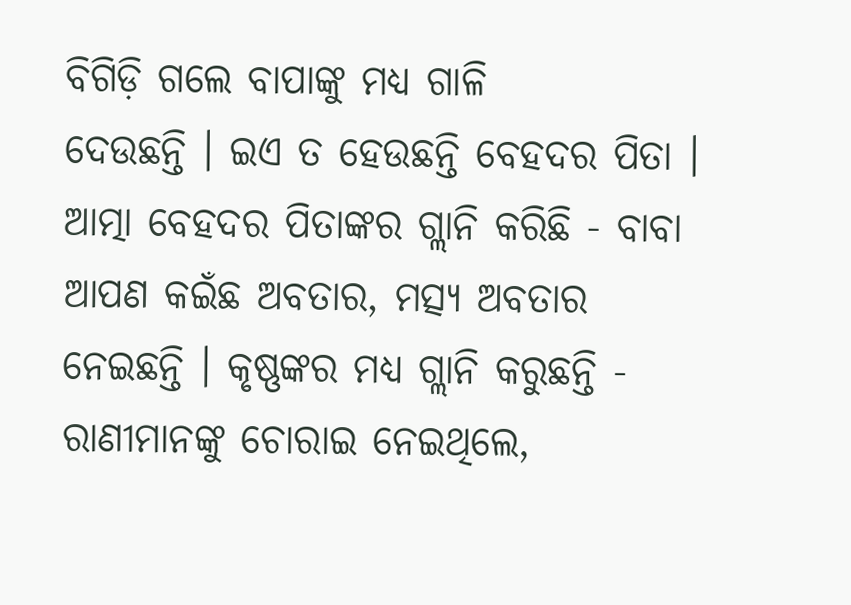ବିଗିଡ଼ି ଗଲେ ବାପାଙ୍କୁ ମଧ୍ୟ ଗାଳି
ଦେଉଛନ୍ତି । ଇଏ ତ ହେଉଛନ୍ତି ବେହଦର ପିତା । ଆତ୍ମା ବେହଦର ପିତାଙ୍କର ଗ୍ଲାନି କରିଛି - ବାବା
ଆପଣ କଇଁଛ ଅବତାର, ମତ୍ସ୍ୟ ଅବତାର ନେଇଛନ୍ତି । କୃଷ୍ଣଙ୍କର ମଧ୍ୟ ଗ୍ଲାନି କରୁଛନ୍ତି -
ରାଣୀମାନଙ୍କୁ ଚୋରାଇ ନେଇଥିଲେ,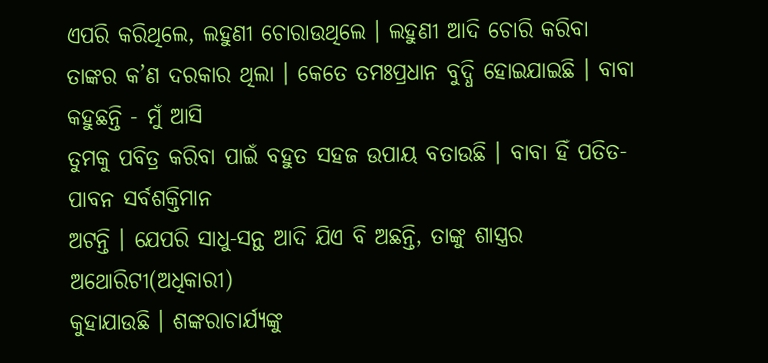ଏପରି କରିଥିଲେ, ଲହୁଣୀ ଚୋରାଉଥିଲେ । ଲହୁଣୀ ଆଦି ଚୋରି କରିବା
ତାଙ୍କର କ’ଣ ଦରକାର ଥିଲା । କେତେ ତମଃପ୍ରଧାନ ବୁଦ୍ଧି ହୋଇଯାଇଛି । ବାବା କହୁଛନ୍ତି - ମୁଁ ଆସି
ତୁମକୁ ପବିତ୍ର କରିବା ପାଇଁ ବହୁତ ସହଜ ଉପାୟ ବତାଉଛି । ବାବା ହିଁ ପତିତ-ପାବନ ସର୍ବଶକ୍ତିମାନ
ଅଟନ୍ତି । ଯେପରି ସାଧୁ-ସନ୍ଥ ଆଦି ଯିଏ ବି ଅଛନ୍ତି, ତାଙ୍କୁ ଶାସ୍ତ୍ରର ଅଥୋରିଟୀ(ଅଧିକାରୀ)
କୁହାଯାଉଛି । ଶଙ୍କରାଚାର୍ଯ୍ୟଙ୍କୁ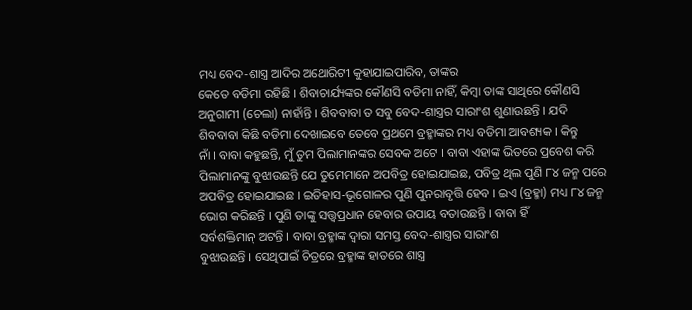ମଧ୍ୟ ବେଦ-ଶାସ୍ତ୍ର ଆଦିର ଅଥୋରିଟୀ କୁହାଯାଇପାରିବ, ତାଙ୍କର
କେତେ ବଡିମା ରହିଛି । ଶିବାଚାର୍ଯ୍ୟଙ୍କର କୌଣସି ବଡିମା ନାହିଁ, କିମ୍ବା ତାଙ୍କ ସାଥିରେ କୌଣସି
ଅନୁଗାମୀ (ଚେଲା) ନାହାଁନ୍ତି । ଶିବବାବା ତ ସବୁ ବେଦ-ଶାସ୍ତ୍ରର ସାରାଂଶ ଶୁଣାଉଛନ୍ତି । ଯଦି
ଶିବବାବା କିଛି ବଡିମା ଦେଖାଇବେ ତେବେ ପ୍ରଥମେ ବ୍ରହ୍ମାଙ୍କର ମଧ୍ୟ ବଡିମା ଆବଶ୍ୟକ । କିନ୍ତୁ
ନାଁ । ବାବା କହୁଛନ୍ତି, ମୁଁ ତୁମ ପିଲାମାନଙ୍କର ସେବକ ଅଟେ । ବାବା ଏହାଙ୍କ ଭିତରେ ପ୍ରବେଶ କରି
ପିଲାମାନଙ୍କୁ ବୁଝାଉଛନ୍ତି ଯେ ତୁମେମାନେ ଅପବିତ୍ର ହୋଇଯାଇଛ, ପବିତ୍ର ଥିଲ ପୁଣି ୮୪ ଜନ୍ମ ପରେ
ଅପବିତ୍ର ହୋଇଯାଇଛ । ଇତିହାସ-ଭୂଗୋଳର ପୁଣି ପୁନରାବୃତ୍ତି ହେବ । ଇଏ (ବ୍ରହ୍ମା) ମଧ୍ୟ ୮୪ ଜନ୍ମ
ଭୋଗ କରିଛନ୍ତି । ପୁଣି ତାଙ୍କୁ ସତ୍ତ୍ୱପ୍ରଧାନ ହେବାର ଉପାୟ ବତାଉଛନ୍ତି । ବାବା ହିଁ
ସର୍ବଶକ୍ତିମାନ୍ ଅଟନ୍ତି । ବାବା ବ୍ରହ୍ମାଙ୍କ ଦ୍ୱାରା ସମସ୍ତ ବେଦ-ଶାସ୍ତ୍ରର ସାରାଂଶ
ବୁଝାଉଛନ୍ତି । ସେଥିପାଇଁ ଚିତ୍ରରେ ବ୍ରହ୍ମାଙ୍କ ହାତରେ ଶାସ୍ତ୍ର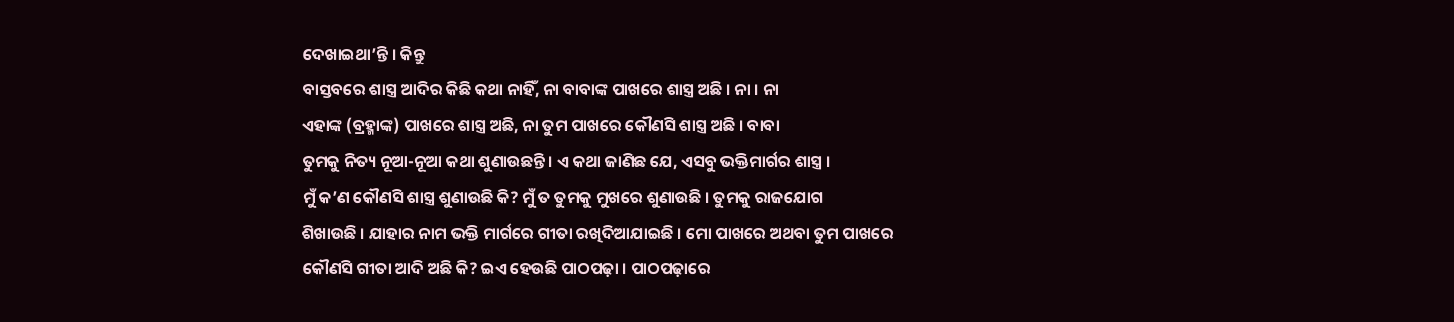ଦେଖାଇଥା’ନ୍ତି । କିନ୍ତୁ
ବାସ୍ତବରେ ଶାସ୍ତ୍ର ଆଦିର କିଛି କଥା ନାହିଁ, ନା ବାବାଙ୍କ ପାଖରେ ଶାସ୍ତ୍ର ଅଛି । ନା । ନା
ଏହାଙ୍କ (ବ୍ରହ୍ମାଙ୍କ) ପାଖରେ ଶାସ୍ତ୍ର ଅଛି, ନା ତୁମ ପାଖରେ କୌଣସି ଶାସ୍ତ୍ର ଅଛି । ବାବା
ତୁମକୁ ନିତ୍ୟ ନୂଆ-ନୂଆ କଥା ଶୁଣାଉଛନ୍ତି । ଏ କଥା ଜାଣିଛ ଯେ, ଏସବୁ ଭକ୍ତିମାର୍ଗର ଶାସ୍ତ୍ର ।
ମୁଁ କ’ଣ କୌଣସି ଶାସ୍ତ୍ର ଶୁଣାଉଛି କି? ମୁଁ ତ ତୁମକୁ ମୁଖରେ ଶୁଣାଉଛି । ତୁମକୁ ରାଜଯୋଗ
ଶିଖାଉଛି । ଯାହାର ନାମ ଭକ୍ତି ମାର୍ଗରେ ଗୀତା ରଖିଦିଆଯାଇଛି । ମୋ ପାଖରେ ଅଥବା ତୁମ ପାଖରେ
କୌଣସି ଗୀତା ଆଦି ଅଛି କି? ଇଏ ହେଉଛି ପାଠପଢ଼ା । ପାଠପଢ଼ାରେ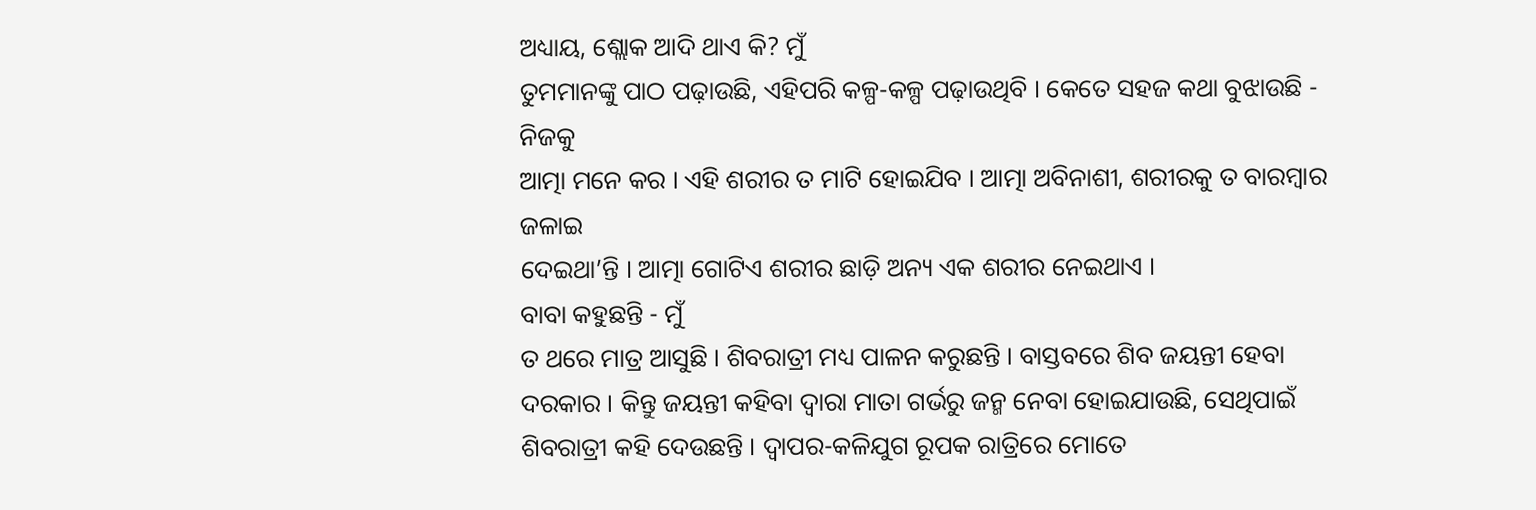ଅଧ୍ୟାୟ, ଶ୍ଲୋକ ଆଦି ଥାଏ କି? ମୁଁ
ତୁମମାନଙ୍କୁ ପାଠ ପଢ଼ାଉଛି, ଏହିପରି କଳ୍ପ-କଳ୍ପ ପଢ଼ାଉଥିବି । କେତେ ସହଜ କଥା ବୁଝାଉଛି - ନିଜକୁ
ଆତ୍ମା ମନେ କର । ଏହି ଶରୀର ତ ମାଟି ହୋଇଯିବ । ଆତ୍ମା ଅବିନାଶୀ, ଶରୀରକୁ ତ ବାରମ୍ବାର ଜଳାଇ
ଦେଇଥା’ନ୍ତି । ଆତ୍ମା ଗୋଟିଏ ଶରୀର ଛାଡ଼ି ଅନ୍ୟ ଏକ ଶରୀର ନେଇଥାଏ ।
ବାବା କହୁଛନ୍ତି - ମୁଁ
ତ ଥରେ ମାତ୍ର ଆସୁଛି । ଶିବରାତ୍ରୀ ମଧ୍ୟ ପାଳନ କରୁଛନ୍ତି । ବାସ୍ତବରେ ଶିବ ଜୟନ୍ତୀ ହେବା
ଦରକାର । କିନ୍ତୁ ଜୟନ୍ତୀ କହିବା ଦ୍ୱାରା ମାତା ଗର୍ଭରୁ ଜନ୍ମ ନେବା ହୋଇଯାଉଛି, ସେଥିପାଇଁ
ଶିବରାତ୍ରୀ କହି ଦେଉଛନ୍ତି । ଦ୍ୱାପର-କଳିଯୁଗ ରୂପକ ରାତ୍ରିରେ ମୋତେ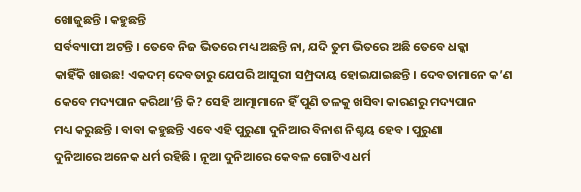ଖୋଜୁଛନ୍ତି । କହୁଛନ୍ତି
ସର୍ବବ୍ୟାପୀ ଅଟନ୍ତି । ତେବେ ନିଜ ଭିତରେ ମଧ୍ୟ ଅଛନ୍ତି ନା, ଯଦି ତୁମ ଭିତରେ ଅଛି ତେବେ ଧକ୍କା
କାହିଁକି ଖାଉଛ! ଏକଦମ୍ ଦେବତାରୁ ଯେପରି ଆସୁରୀ ସମ୍ପ୍ରଦାୟ ହୋଇଯାଇଛନ୍ତି । ଦେବତାମାନେ କ’ଣ
କେବେ ମଦ୍ୟପାନ କରିଥା’ନ୍ତି କି? ସେହି ଆତ୍ମାମାନେ ହିଁ ପୁଣି ତଳକୁ ଖସିବା କାରଣରୁ ମଦ୍ୟପାନ
ମଧ୍ୟ କରୁଛନ୍ତି । ବାବା କହୁଛନ୍ତି ଏବେ ଏହି ପୁରୁଣା ଦୁନିଆର ବିନାଶ ନିଶ୍ଚୟ ହେବ । ପୁରୁଣା
ଦୁନିଆରେ ଅନେକ ଧର୍ମ ରହିଛି । ନୂଆ ଦୁନିଆରେ କେବଳ ଗୋଟିଏ ଧର୍ମ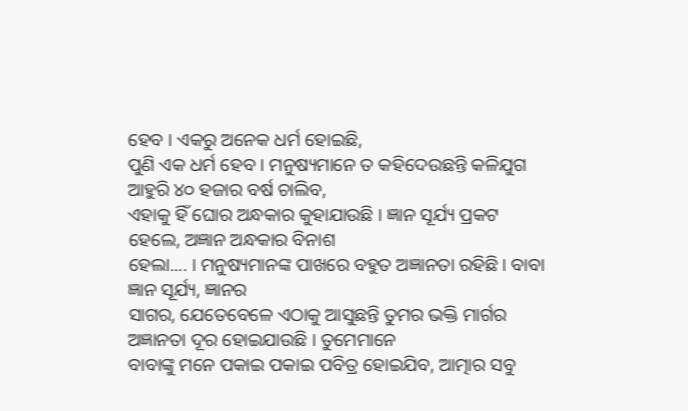ହେବ । ଏକରୁ ଅନେକ ଧର୍ମ ହୋଇଛି,
ପୁଣି ଏକ ଧର୍ମ ହେବ । ମନୁଷ୍ୟମାନେ ତ କହିଦେଉଛନ୍ତି କଳିଯୁଗ ଆହୁରି ୪୦ ହଜାର ବର୍ଷ ଚାଲିବ,
ଏହାକୁ ହିଁ ଘୋର ଅନ୍ଧକାର କୁହାଯାଉଛି । ଜ୍ଞାନ ସୂର୍ଯ୍ୟ ପ୍ରକଟ ହେଲେ, ଅଜ୍ଞାନ ଅନ୍ଧକାର ବିନାଶ
ହେଲା.... । ମନୁଷ୍ୟମାନଙ୍କ ପାଖରେ ବହୁତ ଅଜ୍ଞାନତା ରହିଛି । ବାବା ଜ୍ଞାନ ସୂର୍ଯ୍ୟ, ଜ୍ଞାନର
ସାଗର, ଯେତେବେଳେ ଏଠାକୁ ଆସୁଛନ୍ତି ତୁମର ଭକ୍ତି ମାର୍ଗର ଅଜ୍ଞାନତା ଦୂର ହୋଇଯାଉଛି । ତୁମେମାନେ
ବାବାଙ୍କୁ ମନେ ପକାଇ ପକାଇ ପବିତ୍ର ହୋଇଯିବ, ଆତ୍ମାର ସବୁ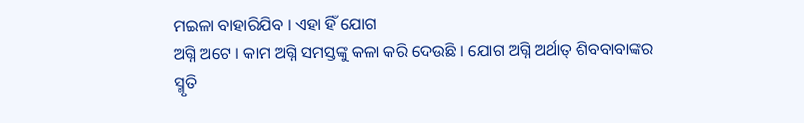ମଇଳା ବାହାରିଯିବ । ଏହା ହିଁ ଯୋଗ
ଅଗ୍ନି ଅଟେ । କାମ ଅଗ୍ନି ସମସ୍ତଙ୍କୁ କଳା କରି ଦେଉଛି । ଯୋଗ ଅଗ୍ନି ଅର୍ଥାତ୍ ଶିବବାବାଙ୍କର
ସ୍ମୃତି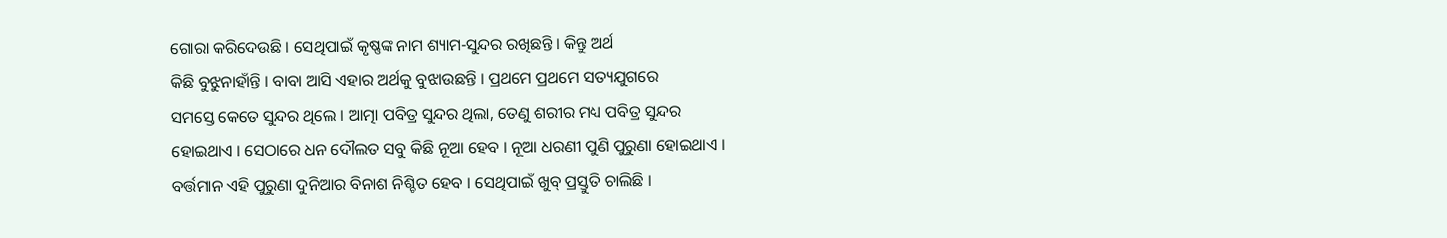ଗୋରା କରିଦେଉଛି । ସେଥିପାଇଁ କୃଷ୍ଣଙ୍କ ନାମ ଶ୍ୟାମ-ସୁନ୍ଦର ରଖିଛନ୍ତି । କିନ୍ତୁ ଅର୍ଥ
କିଛି ବୁଝୁନାହାଁନ୍ତି । ବାବା ଆସି ଏହାର ଅର୍ଥକୁ ବୁଝାଉଛନ୍ତି । ପ୍ରଥମେ ପ୍ରଥମେ ସତ୍ୟଯୁଗରେ
ସମସ୍ତେ କେତେ ସୁନ୍ଦର ଥିଲେ । ଆତ୍ମା ପବିତ୍ର ସୁନ୍ଦର ଥିଲା, ତେଣୁ ଶରୀର ମଧ୍ୟ ପବିତ୍ର ସୁନ୍ଦର
ହୋଇଥାଏ । ସେଠାରେ ଧନ ଦୌଲତ ସବୁ କିଛି ନୂଆ ହେବ । ନୂଆ ଧରଣୀ ପୁଣି ପୁରୁଣା ହୋଇଥାଏ ।
ବର୍ତ୍ତମାନ ଏହି ପୁରୁଣା ଦୁନିଆର ବିନାଶ ନିଶ୍ଚିତ ହେବ । ସେଥିପାଇଁ ଖୁବ୍ ପ୍ରସ୍ତୁତି ଚାଲିଛି ।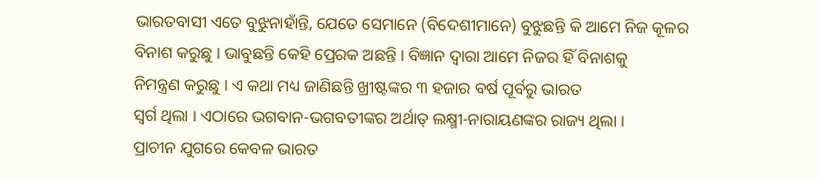ଭାରତବାସୀ ଏତେ ବୁଝୁନାହାଁନ୍ତି, ଯେତେ ସେମାନେ (ବିଦେଶୀମାନେ) ବୁଝୁଛନ୍ତି କି ଆମେ ନିଜ କୂଳର
ବିନାଶ କରୁଛୁ । ଭାବୁଛନ୍ତି କେହି ପ୍ରେରକ ଅଛନ୍ତି । ବିଜ୍ଞାନ ଦ୍ୱାରା ଆମେ ନିଜର ହିଁ ବିନାଶକୁ
ନିମନ୍ତ୍ରଣ କରୁଛୁ । ଏ କଥା ମଧ୍ୟ ଜାଣିଛନ୍ତି ଖ୍ରୀଷ୍ଟଙ୍କର ୩ ହଜାର ବର୍ଷ ପୂର୍ବରୁ ଭାରତ
ସ୍ୱର୍ଗ ଥିଲା । ଏଠାରେ ଭଗବାନ-ଭଗବତୀଙ୍କର ଅର୍ଥାତ୍ ଲକ୍ଷ୍ମୀ-ନାରାୟଣଙ୍କର ରାଜ୍ୟ ଥିଲା ।
ପ୍ରାଚୀନ ଯୁଗରେ କେବଳ ଭାରତ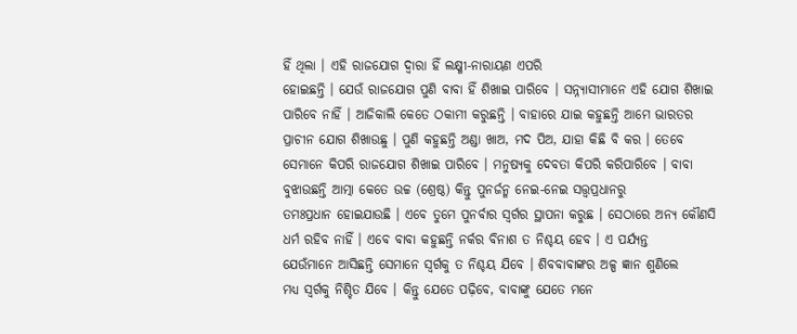ହିଁ ଥିଲା । ଏହି ରାଜଯୋଗ ଦ୍ୱାରା ହିଁ ଲକ୍ଷ୍ମୀ-ନାରାୟଣ ଏପରି
ହୋଇଛନ୍ତି । ଯେଉଁ ରାଜଯୋଗ ପୁଣି ବାବା ହିଁ ଶିଖାଇ ପାରିବେ । ସନ୍ନ୍ୟାସୀମାନେ ଏହି ଯୋଗ ଶିଖାଇ
ପାରିବେ ନାହିଁ । ଆଜିକାଲି କେତେ ଠକାମୀ କରୁଛନ୍ତି । ବାହାରେ ଯାଇ କହୁଛନ୍ତି ଆମେ ଭାରତର
ପ୍ରାଚୀନ ଯୋଗ ଶିଖାଉଛୁ । ପୁଣି କହୁଛନ୍ତି ଅଣ୍ଡା ଖାଅ, ମଦ ପିଅ, ଯାହା କିଛି ବି କର । ତେବେ
ସେମାନେ କିପରି ରାଜଯୋଗ ଶିଖାଇ ପାରିବେ । ମନୁଷ୍ୟକୁ ଦେବତା କିପରି କରିପାରିବେ । ବାବା
ବୁଝାଉଛନ୍ତି ଆତ୍ମା କେତେ ଉଚ୍ଚ (ଶ୍ରେଷ୍ଠ) କିନ୍ତୁ ପୁନର୍ଜନ୍ମ ନେଇ-ନେଇ ସତ୍ତ୍ୱପ୍ରଧାନରୁ
ତମଃପ୍ରଧାନ ହୋଇଯାଉଛି । ଏବେ ତୁମେ ପୁନର୍ବାର ସ୍ୱର୍ଗର ସ୍ଥାପନା କରୁଛ । ସେଠାରେ ଅନ୍ୟ କୌଣସି
ଧର୍ମ ରହିବ ନାହିଁ । ଏବେ ବାବା କହୁଛନ୍ତି ନର୍କର ବିନାଶ ତ ନିଶ୍ଚୟ ହେବ । ଏ ପର୍ଯ୍ୟନ୍ତ
ଯେଉଁମାନେ ଆସିଛନ୍ତି ସେମାନେ ସ୍ୱର୍ଗକୁ ତ ନିଶ୍ଚୟ ଯିବେ । ଶିବବାବାଙ୍କର ଅଳ୍ପ ଜ୍ଞାନ ଶୁଣିଲେ
ମଧ୍ୟ ସ୍ୱର୍ଗକୁ ନିଶ୍ଚିତ ଯିବେ । କିନ୍ତୁ ଯେତେ ପଢ଼ିବେ, ବାବାଙ୍କୁ ଯେତେ ମନେ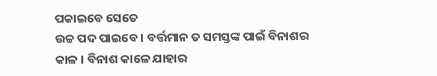ପକାଇବେ ସେତେ
ଉଚ୍ଚ ପଦ ପାଇବେ । ବର୍ତ୍ତମାନ ତ ସମସ୍ତଙ୍କ ପାଇଁ ବିନାଶର କାଳ । ବିନାଶ କାଳେ ଯାହାର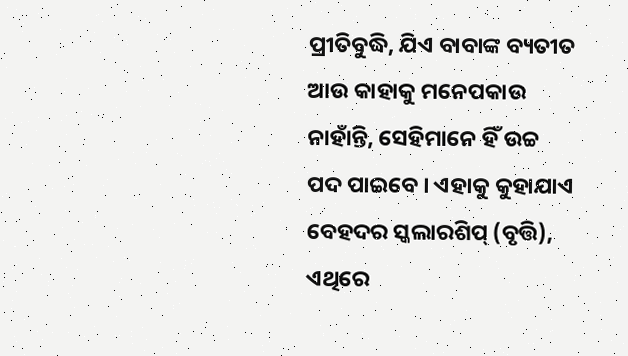ପ୍ରୀତିବୁଦ୍ଧି, ଯିଏ ବାବାଙ୍କ ବ୍ୟତୀତ ଆଉ କାହାକୁ ମନେପକାଉ ନାହାଁନ୍ତି, ସେହିମାନେ ହିଁ ଉଚ୍ଚ
ପଦ ପାଇବେ । ଏହାକୁ କୁହାଯାଏ ବେହଦର ସ୍କଲାରଶିପ୍ (ବୃତ୍ତି), ଏଥିରେ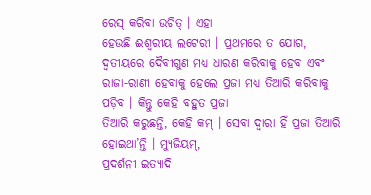ରେସ୍ କରିବା ଉଚିତ୍ । ଏହା
ହେଉଛି ଈଶ୍ୱରୀୟ ଲଟେରୀ । ପ୍ରଥମରେ ତ ଯୋଗ, ଦ୍ୱତୀୟରେ ଦୈବୀଗୁଣ ମଧ୍ୟ ଧାରଣ କରିବାକୁ ହେବ ଏବଂ
ରାଜା-ରାଣୀ ହେବାକୁ ହେଲେ ପ୍ରଜା ମଧ୍ୟ ତିଆରି କରିବାକୁ ପଡ଼ିବ । କିନ୍ତୁ କେହି ବହୁତ ପ୍ରଜା
ତିଆରି କରୁଛନ୍ତି, କେହି କମ୍ । ସେବା ଦ୍ୱାରା ହିଁ ପ୍ରଜା ତିଆରି ହୋଇଥା’ନ୍ତି । ମ୍ୟୁଜିୟମ୍,
ପ୍ରଦର୍ଶନୀ ଇତ୍ୟାଦି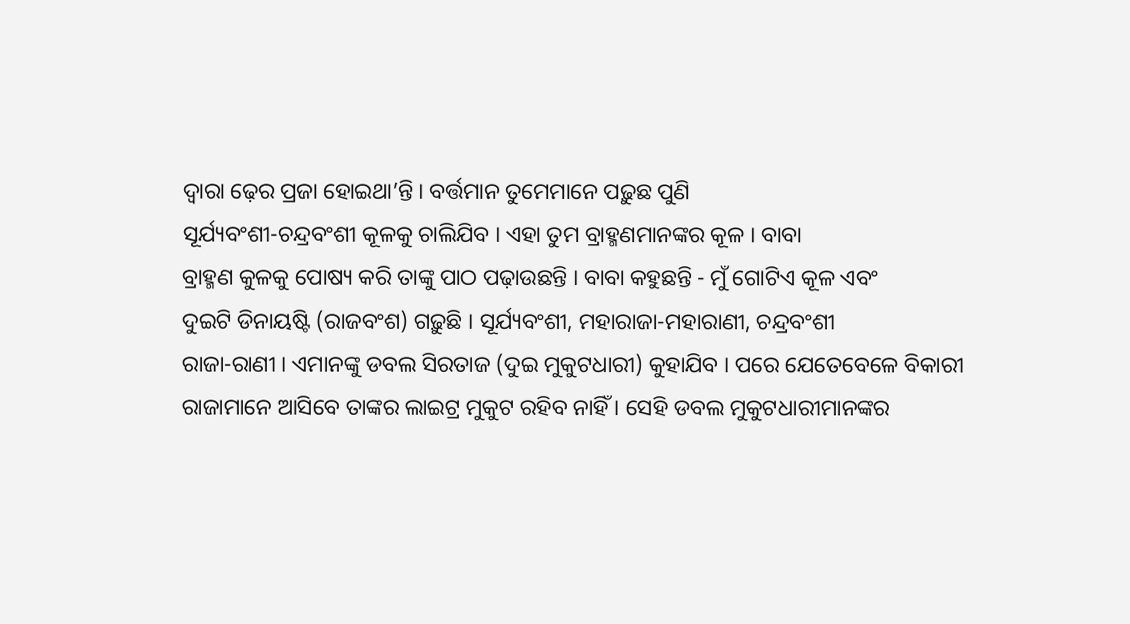ଦ୍ୱାରା ଢ଼େର ପ୍ରଜା ହୋଇଥା’ନ୍ତି । ବର୍ତ୍ତମାନ ତୁମେମାନେ ପଢ଼ୁଛ ପୁଣି
ସୂର୍ଯ୍ୟବଂଶୀ-ଚନ୍ଦ୍ରବଂଶୀ କୂଳକୁ ଚାଲିଯିବ । ଏହା ତୁମ ବ୍ରାହ୍ମଣମାନଙ୍କର କୂଳ । ବାବା
ବ୍ରାହ୍ମଣ କୁଳକୁ ପୋଷ୍ୟ କରି ତାଙ୍କୁ ପାଠ ପଢ଼ାଉଛନ୍ତି । ବାବା କହୁଛନ୍ତି - ମୁଁ ଗୋଟିଏ କୂଳ ଏବଂ
ଦୁଇଟି ଡିନାୟଷ୍ଟି (ରାଜବଂଶ) ଗଢ଼ୁଛି । ସୂର୍ଯ୍ୟବଂଶୀ, ମହାରାଜା-ମହାରାଣୀ, ଚନ୍ଦ୍ରବଂଶୀ
ରାଜା-ରାଣୀ । ଏମାନଙ୍କୁ ଡବଲ ସିରତାଜ (ଦୁଇ ମୁକୁଟଧାରୀ) କୁହାଯିବ । ପରେ ଯେତେବେଳେ ବିକାରୀ
ରାଜାମାନେ ଆସିବେ ତାଙ୍କର ଲାଇଟ୍ର ମୁକୁଟ ରହିବ ନାହିଁ । ସେହି ଡବଲ ମୁକୁଟଧାରୀମାନଙ୍କର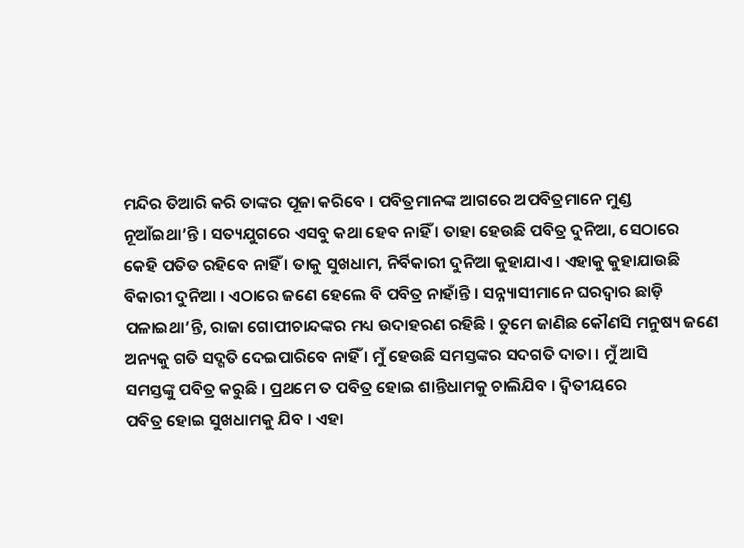ମନ୍ଦିର ତିଆରି କରି ତାଙ୍କର ପୂଜା କରିବେ । ପବିତ୍ରମାନଙ୍କ ଆଗରେ ଅପବିତ୍ରମାନେ ମୁଣ୍ଡ
ନୂଆଁଇଥା’ନ୍ତି । ସତ୍ୟଯୁଗରେ ଏସବୁ କଥା ହେବ ନାହିଁ । ତାହା ହେଉଛି ପବିତ୍ର ଦୁନିଆ, ସେଠାରେ
କେହି ପତିତ ରହିବେ ନାହିଁ । ତାକୁ ସୁଖଧାମ, ନିର୍ବିକାରୀ ଦୁନିଆ କୁହାଯାଏ । ଏହାକୁ କୁହାଯାଉଛି
ବିକାରୀ ଦୁନିଆ । ଏଠାରେ ଜଣେ ହେଲେ ବି ପବିତ୍ର ନାହାଁନ୍ତି । ସନ୍ନ୍ୟାସୀମାନେ ଘରଦ୍ୱାର ଛାଡ଼ି
ପଳାଇଥା’ନ୍ତି, ରାଜା ଗୋପୀଚାନ୍ଦଙ୍କର ମଧ୍ୟ ଉଦାହରଣ ରହିଛି । ତୁମେ ଜାଣିଛ କୌଣସି ମନୁଷ୍ୟ ଜଣେ
ଅନ୍ୟକୁ ଗତି ସଦ୍ଗତି ଦେଇପାରିବେ ନାହିଁ । ମୁଁ ହେଉଛି ସମସ୍ତଙ୍କର ସଦଗତି ଦାତା । ମୁଁ ଆସି
ସମସ୍ତଙ୍କୁ ପବିତ୍ର କରୁଛି । ପ୍ରଥମେ ତ ପବିତ୍ର ହୋଇ ଶାନ୍ତିଧାମକୁ ଚାଲିଯିବ । ଦ୍ୱିତୀୟରେ
ପବିତ୍ର ହୋଇ ସୁଖଧାମକୁ ଯିବ । ଏହା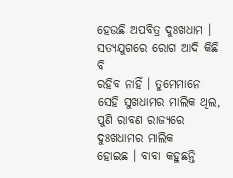ହେଉଛି ଅପବିତ୍ର ଦୁଃଖଧାମ । ସତ୍ୟଯୁଗରେ ରୋଗ ଆଦି କିଛି ବି
ରହିବ ନାହିଁ । ତୁମେମାନେ ସେହି ସୁଖଧାମର ମାଲିକ ଥିଲ, ପୁଣି ରାବଣ ରାଜ୍ୟରେ ଦୁଃଖଧାମର ମାଲିକ
ହୋଇଛ । ବାବା କହୁଛନ୍ତି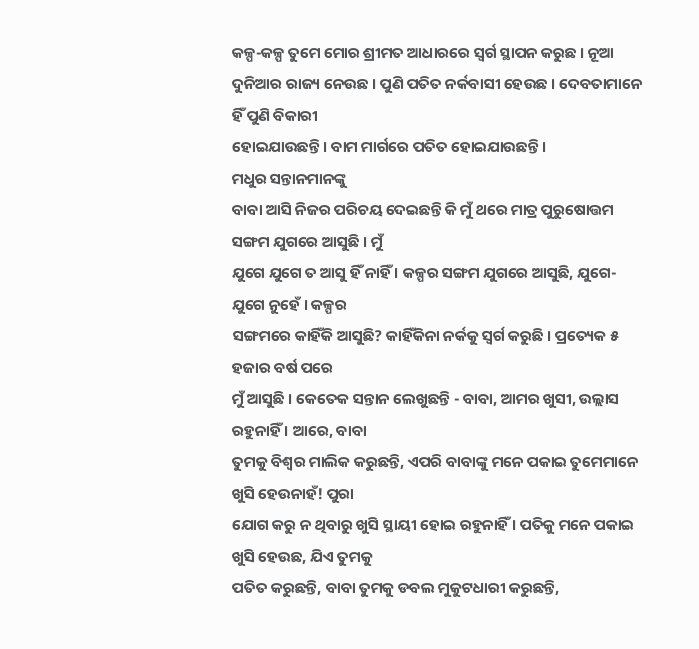କଳ୍ପ-କଳ୍ପ ତୁମେ ମୋର ଶ୍ରୀମତ ଆଧାରରେ ସ୍ୱର୍ଗ ସ୍ଥାପନ କରୁଛ । ନୂଆ
ଦୁନିଆର ରାଜ୍ୟ ନେଉଛ । ପୁଣି ପତିତ ନର୍କବାସୀ ହେଉଛ । ଦେବତାମାନେ ହିଁ ପୁଣି ବିକାରୀ
ହୋଇଯାଉଛନ୍ତି । ବାମ ମାର୍ଗରେ ପତିତ ହୋଇଯାଉଛନ୍ତି ।
ମଧୁର ସନ୍ତାନମାନଙ୍କୁ
ବାବା ଆସି ନିଜର ପରିଚୟ ଦେଇଛନ୍ତି କି ମୁଁ ଥରେ ମାତ୍ର ପୁରୁଷୋତ୍ତମ ସଙ୍ଗମ ଯୁଗରେ ଆସୁଛି । ମୁଁ
ଯୁଗେ ଯୁଗେ ତ ଆସୁ ହିଁ ନାହିଁ । କଳ୍ପର ସଙ୍ଗମ ଯୁଗରେ ଆସୁଛି, ଯୁଗେ-ଯୁଗେ ନୁହେଁ । କଳ୍ପର
ସଙ୍ଗମରେ କାହିଁକି ଆସୁଛି? କାହିଁକିନା ନର୍କକୁ ସ୍ୱର୍ଗ କରୁଛି । ପ୍ରତ୍ୟେକ ୫ ହଜାର ବର୍ଷ ପରେ
ମୁଁ ଆସୁଛି । କେତେକ ସନ୍ତାନ ଲେଖୁଛନ୍ତି - ବାବା, ଆମର ଖୁସୀ, ଉଲ୍ଲାସ ରହୁନାହିଁ । ଆରେ, ବାବା
ତୁମକୁ ବିଶ୍ୱର ମାଲିକ କରୁଛନ୍ତି, ଏପରି ବାବାଙ୍କୁ ମନେ ପକାଇ ତୁମେମାନେ ଖୁସି ହେଉନାହଁ! ପୁରା
ଯୋଗ କରୁ ନ ଥିବାରୁ ଖୁସି ସ୍ଥାୟୀ ହୋଇ ରହୁନାହିଁ । ପତିକୁ ମନେ ପକାଇ ଖୁସି ହେଉଛ, ଯିଏ ତୁମକୁ
ପତିତ କରୁଛନ୍ତି, ବାବା ତୁମକୁ ଡବଲ ମୁକୁଟଧାରୀ କରୁଛନ୍ତି,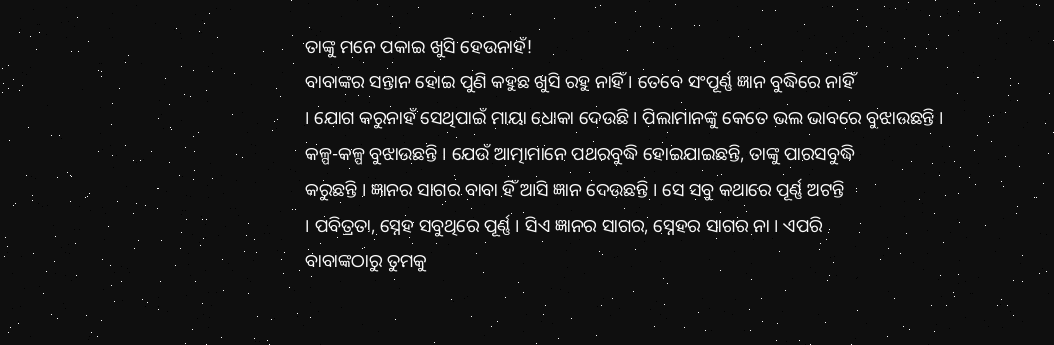ତାଙ୍କୁ ମନେ ପକାଇ ଖୁସି ହେଉନାହଁ!
ବାବାଙ୍କର ସନ୍ତାନ ହୋଇ ପୁଣି କହୁଛ ଖୁସି ରହୁ ନାହିଁ । ତେବେ ସଂପୂର୍ଣ୍ଣ ଜ୍ଞାନ ବୁଦ୍ଧିରେ ନାହିଁ
। ଯୋଗ କରୁନାହଁ ସେଥିପାଇଁ ମାୟା ଧୋକା ଦେଉଛି । ପିଲାମାନଙ୍କୁ କେତେ ଭଲ ଭାବରେ ବୁଝାଉଛନ୍ତି ।
କଳ୍ପ-କଳ୍ପ ବୁଝାଉଛନ୍ତି । ଯେଉଁ ଆତ୍ମାମାନେ ପଥରବୁଦ୍ଧି ହୋଇଯାଇଛନ୍ତି, ତାଙ୍କୁ ପାରସବୁଦ୍ଧି
କରୁଛନ୍ତି । ଜ୍ଞାନର ସାଗର ବାବା ହିଁ ଆସି ଜ୍ଞାନ ଦେଉଛନ୍ତି । ସେ ସବୁ କଥାରେ ପୂର୍ଣ୍ଣ ଅଟନ୍ତି
। ପବିତ୍ରତା, ସ୍ନେହ ସବୁଥିରେ ପୂର୍ଣ୍ଣ । ସିଏ ଜ୍ଞାନର ସାଗର, ସ୍ନେହର ସାଗର ନା । ଏପରି
ବାବାଙ୍କଠାରୁ ତୁମକୁ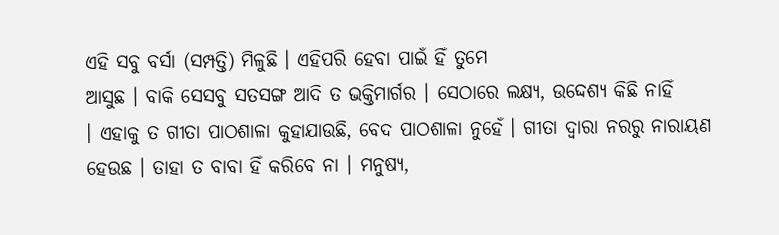ଏହି ସବୁ ବର୍ସା (ସମ୍ପତ୍ତି) ମିଳୁଛି । ଏହିପରି ହେବା ପାଇଁ ହିଁ ତୁମେ
ଆସୁଛ । ବାକି ସେସବୁ ସତସଙ୍ଗ ଆଦି ତ ଭକ୍ତିମାର୍ଗର । ସେଠାରେ ଲକ୍ଷ୍ୟ, ଉଦ୍ଦେଶ୍ୟ କିଛି ନାହିଁ
। ଏହାକୁ ତ ଗୀତା ପାଠଶାଳା କୁହାଯାଉଛି, ବେଦ ପାଠଶାଳା ନୁହେଁ । ଗୀତା ଦ୍ୱାରା ନରରୁ ନାରାୟଣ
ହେଉଛ । ତାହା ତ ବାବା ହିଁ କରିବେ ନା । ମନୁଷ୍ୟ,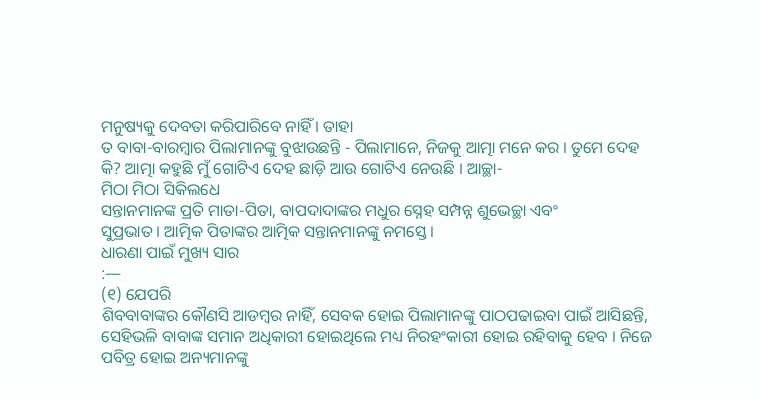ମନୁଷ୍ୟକୁ ଦେବତା କରିପାରିବେ ନାହିଁ । ତାହା
ତ ବାବା-ବାରମ୍ବାର ପିଲାମାନଙ୍କୁ ବୁଝାଉଛନ୍ତି - ପିଲାମାନେ, ନିଜକୁ ଆତ୍ମା ମନେ କର । ତୁମେ ଦେହ
କି? ଆତ୍ମା କହୁଛି ମୁଁ ଗୋଟିଏ ଦେହ ଛାଡ଼ି ଆଉ ଗୋଟିଏ ନେଉଛି । ଆଚ୍ଛା-
ମିଠା ମିଠା ସିକିଲଧେ
ସନ୍ତାନମାନଙ୍କ ପ୍ରତି ମାତା-ପିତା, ବାପଦାଦାଙ୍କର ମଧୁର ସ୍ନେହ ସମ୍ପନ୍ନ ଶୁଭେଚ୍ଛା ଏବଂ
ସୁପ୍ରଭାତ । ଆତ୍ମିକ ପିତାଙ୍କର ଆତ୍ମିକ ସନ୍ତାନମାନଙ୍କୁ ନମସ୍ତେ ।
ଧାରଣା ପାଇଁ ମୁଖ୍ୟ ସାର
:—
(୧) ଯେପରି
ଶିବବାବାଙ୍କର କୌଣସି ଆଡମ୍ବର ନାହିଁ, ସେବକ ହୋଇ ପିଲାମାନଙ୍କୁ ପାଠପଢାଇବା ପାଇଁ ଆସିଛନ୍ତି,
ସେହିଭଳି ବାବାଙ୍କ ସମାନ ଅଧିକାରୀ ହୋଇଥିଲେ ମଧ୍ୟ ନିରହଂକାରୀ ହୋଇ ରହିବାକୁ ହେବ । ନିଜେ
ପବିତ୍ର ହୋଇ ଅନ୍ୟମାନଙ୍କୁ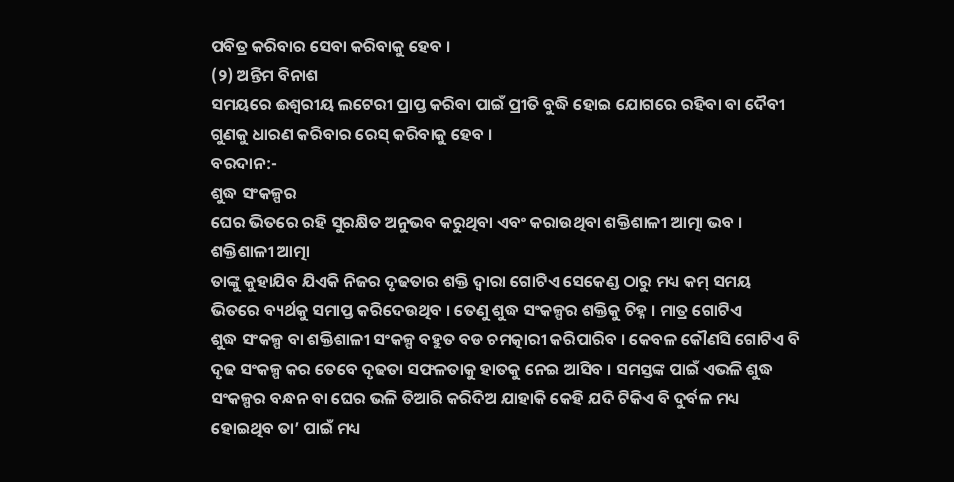ପବିତ୍ର କରିବାର ସେବା କରିବାକୁ ହେବ ।
(୨) ଅନ୍ତିମ ବିନାଶ
ସମୟରେ ଈଶ୍ୱରୀୟ ଲଟେରୀ ପ୍ରାପ୍ତ କରିବା ପାଇଁ ପ୍ରୀତି ବୁଦ୍ଧି ହୋଇ ଯୋଗରେ ରହିବା ବା ଦୈବୀ
ଗୁଣକୁ ଧାରଣ କରିବାର ରେସ୍ କରିବାକୁ ହେବ ।
ବରଦାନ:-
ଶୁଦ୍ଧ ସଂକଳ୍ପର
ଘେର ଭିତରେ ରହି ସୁରକ୍ଷିତ ଅନୁଭବ କରୁଥିବା ଏବଂ କରାଉଥିବା ଶକ୍ତିଶାଳୀ ଆତ୍ମା ଭବ ।
ଶକ୍ତିଶାଳୀ ଆତ୍ମା
ତାଙ୍କୁ କୁହାଯିବ ଯିଏକି ନିଜର ଦୃଢତାର ଶକ୍ତି ଦ୍ୱାରା ଗୋଟିଏ ସେକେଣ୍ଡ ଠାରୁ ମଧ୍ୟ କମ୍ ସମୟ
ଭିତରେ ବ୍ୟର୍ଥକୁ ସମାପ୍ତ କରିଦେଉଥିବ । ତେଣୁ ଶୁଦ୍ଧ ସଂକଳ୍ପର ଶକ୍ତିକୁ ଚିହ୍ନ । ମାତ୍ର ଗୋଟିଏ
ଶୁଦ୍ଧ ସଂକଳ୍ପ ବା ଶକ୍ତିଶାଳୀ ସଂକଳ୍ପ ବହୁତ ବଡ ଚମତ୍କାରୀ କରିପାରିବ । କେବଳ କୌଣସି ଗୋଟିଏ ବି
ଦୃଢ ସଂକଳ୍ପ କର ତେବେ ଦୃଢତା ସଫଳତାକୁ ହାତକୁ ନେଇ ଆସିବ । ସମସ୍ତଙ୍କ ପାଇଁ ଏଭଳି ଶୁଦ୍ଧ
ସଂକଳ୍ପର ବନ୍ଧନ ବା ଘେର ଭଳି ତିଆରି କରିଦିଅ ଯାହାକି କେହି ଯଦି ଟିକିଏ ବି ଦୁର୍ବଳ ମଧ୍ୟ
ହୋଇଥିବ ତା’ ପାଇଁ ମଧ୍ୟ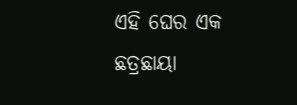ଏହି ଘେର ଏକ ଛତ୍ରଛାୟା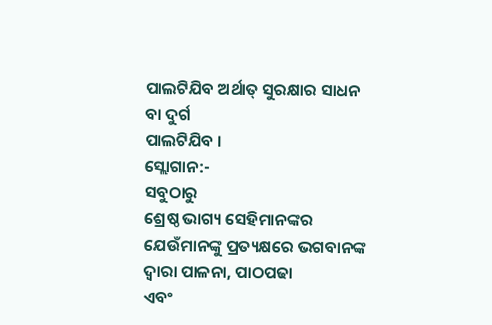ପାଲଟିଯିବ ଅର୍ଥାତ୍ ସୁରକ୍ଷାର ସାଧନ ବା ଦୁର୍ଗ
ପାଲଟିଯିବ ।
ସ୍ଲୋଗାନ:-
ସବୁଠାରୁ
ଶ୍ରେଷ୍ଠ ଭାଗ୍ୟ ସେହିମାନଙ୍କର ଯେଉଁମାନଙ୍କୁ ପ୍ରତ୍ୟକ୍ଷରେ ଭଗବାନଙ୍କ ଦ୍ୱାରା ପାଳନା, ପାଠପଢା
ଏବଂ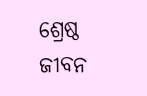ଶ୍ରେଷ୍ଠ ଜୀବନ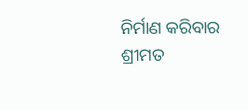ନିର୍ମାଣ କରିବାର ଶ୍ରୀମତ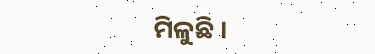ମିଳୁଛି ।